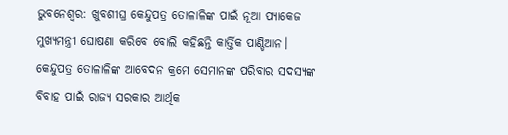ଭୁବନେଶ୍ବର: ଖୁବଶୀଘ୍ର କେନ୍ଦୁପତ୍ର ତୋଳାଳିଙ୍କ ପାଇଁ ନୂଆ ପ୍ୟାକେଜ ମୁଖ୍ୟମନ୍ତ୍ରୀ ଘୋଷଣା କରିବେ ବୋଲି କହିଛନ୍ତି କାର୍ତ୍ତିକ ପାଣ୍ଡିଆନ। କେନ୍ଦୁପତ୍ର ତୋଳାଳିଙ୍କ ଆବେଦନ କ୍ରମେ ସେମାନଙ୍କ ପରିବାର ସଦସ୍ୟଙ୍କ ବିବାହ ପାଇଁ ରାଜ୍ୟ ସରକାର ଆର୍ଥିକ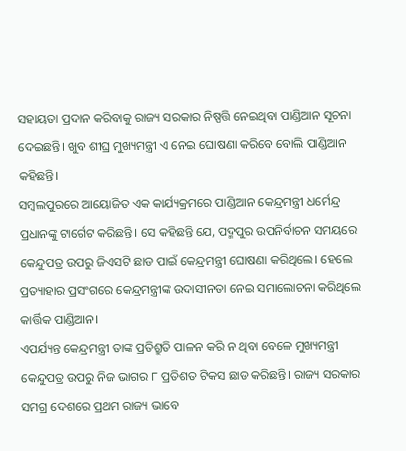ସହାୟତା ପ୍ରଦାନ କରିବାକୁ ରାଜ୍ୟ ସରକାର ନିଷ୍ପତ୍ତି ନେଇଥିବା ପାଣ୍ଡିଆନ ସୂଚନା ଦେଇଛନ୍ତି। ଖୁବ ଶୀଘ୍ର ମୁଖ୍ୟମନ୍ତ୍ରୀ ଏ ନେଇ ଘୋଷଣା କରିବେ ବୋଲି ପାଣ୍ଡିଆନ କହିଛନ୍ତି।
ସମ୍ବଲପୁରରେ ଆୟୋଜିତ ଏକ କାର୍ଯ୍ୟକ୍ରମରେ ପାଣ୍ଡିଆନ କେନ୍ଦ୍ରମନ୍ତ୍ରୀ ଧର୍ମେନ୍ଦ୍ର ପ୍ରଧାନଙ୍କୁ ଟାର୍ଗେଟ କରିଛନ୍ତି। ସେ କହିଛନ୍ତି ଯେ, ପଦ୍ମପୁର ଉପନିର୍ବାଚନ ସମୟରେ କେନ୍ଦୁପତ୍ର ଉପରୁ ଜିଏସଟି ଛାଡ ପାଇଁ କେନ୍ଦ୍ରମନ୍ତ୍ରୀ ଘୋଷଣା କରିଥିଲେ। ହେଲେ ପ୍ରତ୍ୟାହାର ପ୍ରସଂଗରେ କେନ୍ଦ୍ରମନ୍ତ୍ରୀଙ୍କ ଉଦାସୀନତା ନେଇ ସମାଲୋଚନା କରିଥିଲେ କାର୍ତ୍ତିକ ପାଣ୍ଡିଆନ।
ଏପର୍ଯ୍ୟନ୍ତ କେନ୍ଦ୍ରମନ୍ତ୍ରୀ ତାଙ୍କ ପ୍ରତିଶ୍ରୁତି ପାଳନ କରି ନ ଥିବା ବେଳେ ମୁଖ୍ୟମନ୍ତ୍ରୀ କେନ୍ଦୁପତ୍ର ଉପରୁ ନିଜ ଭାଗର ୮ ପ୍ରତିଶତ ଟିକସ ଛାଡ କରିଛନ୍ତି। ରାଜ୍ୟ ସରକାର ସମଗ୍ର ଦେଶରେ ପ୍ରଥମ ରାଜ୍ୟ ଭାବେ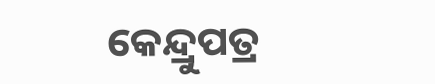କେନ୍ଦ୍ରୁପତ୍ର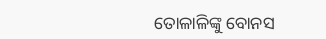ତୋଳାଳିଙ୍କୁ ବୋନସ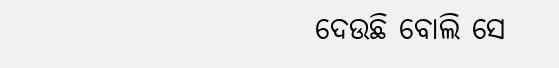ଦେଉଛି ବୋଲି ସେ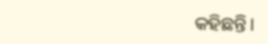କହିଛନ୍ତି।